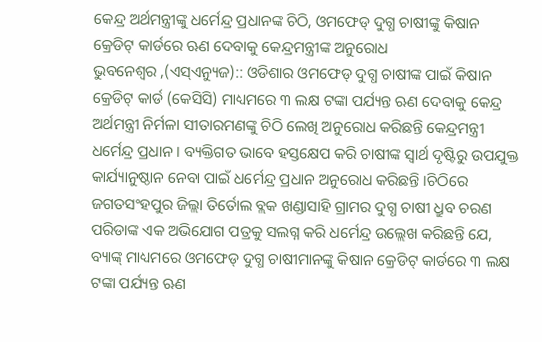କେନ୍ଦ୍ର ଅର୍ଥମନ୍ତ୍ରୀଙ୍କୁ ଧର୍ମେନ୍ଦ୍ର ପ୍ରଧାନଙ୍କ ଚିଠି, ଓମଫେଡ୍ ଦୁଗ୍ଧ ଚାଷୀଙ୍କୁ କିଷାନ କ୍ରେଡିଟ୍ କାର୍ଡରେ ଋଣ ଦେବାକୁ କେନ୍ଦ୍ରମନ୍ତ୍ରୀଙ୍କ ଅନୁରୋଧ
ଭୁବନେଶ୍ବର ,(ଏସ୍ଏନ୍ୟୁଜ):: ଓଡିଶାର ଓମଫେଡ୍ ଦୁଗ୍ଧ ଚାଷୀଙ୍କ ପାଇଁ କିଷାନ କ୍ରେଡିଟ୍ କାର୍ଡ (କେସିସି) ମାଧ୍ୟମରେ ୩ ଲକ୍ଷ ଟଙ୍କା ପର୍ଯ୍ୟନ୍ତ ଋଣ ଦେବାକୁ କେନ୍ଦ୍ର ଅର୍ଥମନ୍ତ୍ରୀ ନିର୍ମଳା ସୀତାରମଣଙ୍କୁ ଚିଠି ଲେଖି ଅନୁରୋଧ କରିଛନ୍ତି କେନ୍ଦ୍ରମନ୍ତ୍ରୀ ଧର୍ମେନ୍ଦ୍ର ପ୍ରଧାନ । ବ୍ୟକ୍ତିଗତ ଭାବେ ହସ୍ତକ୍ଷେପ କରି ଚାଷୀଙ୍କ ସ୍ବାର୍ଥ ଦୃଷ୍ଟିରୁ ଉପଯୁକ୍ତ କାର୍ଯ୍ୟାନୁଷ୍ଠାନ ନେବା ପାଇଁ ଧର୍ମେନ୍ଦ୍ର ପ୍ରଧାନ ଅନୁରୋଧ କରିଛନ୍ତି ।ଚିଠିରେ ଜଗତସଂହପୁର ଜିଲ୍ଲା ତିର୍ତୋଲ ବ୍ଲକ ଖଣ୍ଡାସାହି ଗ୍ରାମର ଦୁଗ୍ଧ ଚାଷୀ ଧ୍ରୁବ ଚରଣ ପରିଡାଙ୍କ ଏକ ଅଭିଯୋଗ ପତ୍ରକୁ ସଲଗ୍ନ କରି ଧର୍ମେନ୍ଦ୍ର ଉଲ୍ଲେଖ କରିଛନ୍ତି ଯେ, ବ୍ୟାଙ୍କ୍ ମାଧ୍ୟମରେ ଓମଫେଡ୍ ଦୁଗ୍ଧ ଚାଷୀମାନଙ୍କୁ କିଷାନ କ୍ରେଡିଟ୍ କାର୍ଡରେ ୩ ଲକ୍ଷ ଟଙ୍କା ପର୍ଯ୍ୟନ୍ତ ଋଣ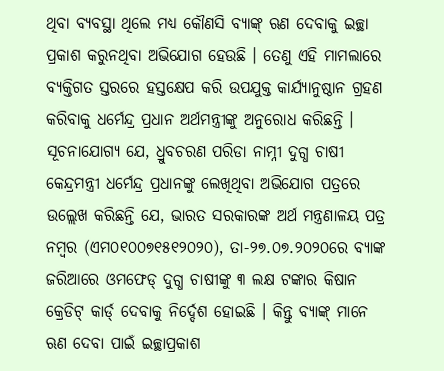ଥିବା ବ୍ୟବସ୍ଥା ଥିଲେ ମଧ୍ୟ କୌଣସି ବ୍ୟାଙ୍କ୍ ଋଣ ଦେବାକୁ ଇଚ୍ଛା ପ୍ରକାଶ କରୁନଥିବା ଅଭିଯୋଗ ହେଉଛି । ତେଣୁ ଏହି ମାମଲାରେ ବ୍ୟକ୍ତିଗତ ସ୍ତରରେ ହସ୍ତକ୍ଷେପ କରି ଉପଯୁକ୍ତ କାର୍ଯ୍ୟାନୁଷ୍ଠାନ ଗ୍ରହଣ କରିବାକୁ ଧର୍ମେନ୍ଦ୍ର ପ୍ରଧାନ ଅର୍ଥମନ୍ତ୍ରୀଙ୍କୁ ଅନୁରୋଧ କରିଛନ୍ତି ।
ସୂଚନାଯୋଗ୍ୟ ଯେ, ଧ୍ରୁବଚରଣ ପରିଡା ନାମ୍ନୀ ଦୁଗ୍ଧ ଚାଷୀ କେନ୍ଦ୍ରମନ୍ତ୍ରୀ ଧର୍ମେନ୍ଦ୍ର ପ୍ରଧାନଙ୍କୁ ଲେଖିଥିବା ଅଭିଯୋଗ ପତ୍ରରେ ଉଲ୍ଲେଖ କରିଛନ୍ତି ଯେ, ଭାରତ ସରକାରଙ୍କ ଅର୍ଥ ମନ୍ତ୍ରଣାଳୟ ପତ୍ର ନମ୍ବର (ଏମ୦୧୦୦୭୧୫୧୨୦୨୦), ତା-୨୭.୦୭.୨୦୨୦ରେ ବ୍ୟାଙ୍କ ଜରିଆରେ ଓମଫେଡ୍ ଦୁଗ୍ଧ ଚାଷୀଙ୍କୁ ୩ ଲକ୍ଷ ଟଙ୍କାର କିଷାନ କ୍ରେଡିଟ୍ କାର୍ଡ୍ ଦେବାକୁ ନିର୍ଦ୍ଦେଶ ହୋଇଛି । କିନ୍ତୁ ବ୍ୟାଙ୍କ୍ ମାନେ ଋଣ ଦେବା ପାଇଁ ଇଚ୍ଛାପ୍ରକାଶ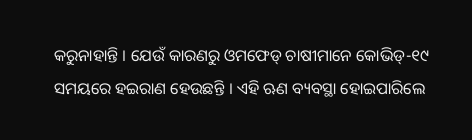କରୁନାହାନ୍ତି । ଯେଉଁ କାରଣରୁ ଓମଫେଡ୍ ଚାଷୀମାନେ କୋଭିଡ୍-୧୯ ସମୟରେ ହଇରାଣ ହେଉଛନ୍ତି । ଏହି ଋଣ ବ୍ୟବସ୍ଥା ହୋଇପାରିଲେ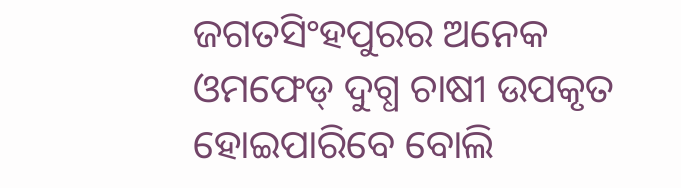ଜଗତସିଂହପୁରର ଅନେକ ଓମଫେଡ୍ ଦୁଗ୍ଧ ଚାଷୀ ଉପକୃତ ହୋଇପାରିବେ ବୋଲି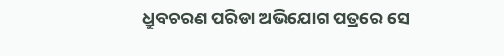ଧ୍ରୁବଚରଣ ପରିଡା ଅଭିଯୋଗ ପତ୍ରରେ ସେ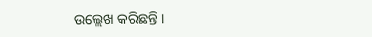ଉଲ୍ଲେଖ କରିଛନ୍ତି ।